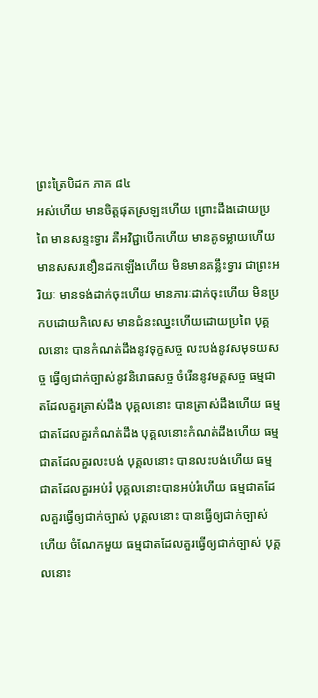ព្រះត្រៃបិដក ភាគ ៨៤
អស់ហើយ មានចិត្តផុតស្រឡះហើយ ព្រោះដឹងដោយប្រពៃ មានសន្ទះទ្វារ គឺអវិជ្ជាបើកហើយ មានគូទម្លាយហើយ មានសសរខឿនដកឡើងហើយ មិនមានគន្លឹះទ្វារ ជាព្រះអរិយៈ មានទង់ដាក់ចុះហើយ មានភារៈដាក់ចុះហើយ មិនប្រកបដោយកិលេស មានជំនះឈ្នះហើយដោយប្រពៃ បុគ្គលនោះ បានកំណត់ដឹងនូវទុក្ខសច្ច លះបង់នូវសមុទយសច្ច ធ្វើឲ្យជាក់ច្បាស់នូវនិរោធសច្ច ចំរើននូវមគ្គសច្ច ធម្មជាតដែលគួរត្រាស់ដឹង បុគ្គលនោះ បានត្រាស់ដឹងហើយ ធម្មជាតដែលគួរកំណត់ដឹង បុគ្គលនោះកំណត់ដឹងហើយ ធម្មជាតដែលគួរលះបង់ បុគ្គលនោះ បានលះបង់ហើយ ធម្មជាតដែលគួរអប់រំ បុគ្គលនោះបានអប់រំហើយ ធម្មជាតដែលគួរធ្វើឲ្យជាក់ច្បាស់ បុគ្គលនោះ បានធ្វើឲ្យជាក់ច្បាស់ហើយ ចំណែកមួយ ធម្មជាតដែលគួរធ្វើឲ្យជាក់ច្បាស់ បុគ្គលនោះ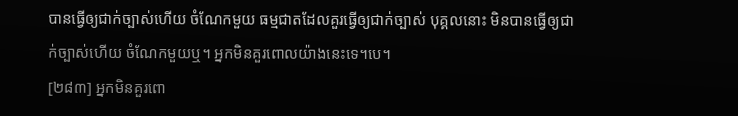បានធ្វើឲ្យជាក់ច្បាស់ហើយ ចំណែកមួយ ធម្មជាតដែលគួរធ្វើឲ្យជាក់ច្បាស់ បុគ្គលនោះ មិនបានធ្វើឲ្យជាក់ច្បាស់ហើយ ចំណែកមួយឬ។ អ្នកមិនគួរពោលយ៉ាងនេះទេ។បេ។
[២៨៣] អ្នកមិនគួរពោ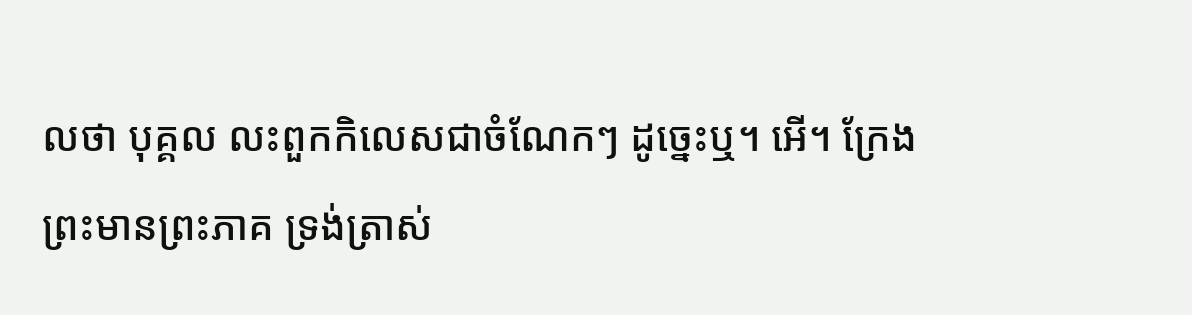លថា បុគ្គល លះពួកកិលេសជាចំណែកៗ ដូច្នេះឬ។ អើ។ ក្រែងព្រះមានព្រះភាគ ទ្រង់ត្រាស់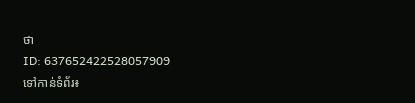ថា
ID: 637652422528057909
ទៅកាន់ទំព័រ៖